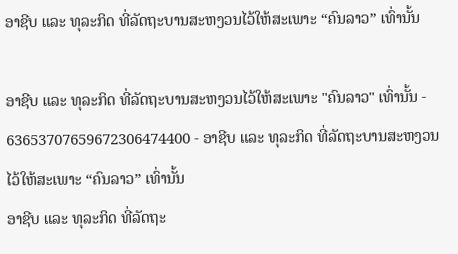ອາຊີບ ແລະ ທຸລະກິດ ທີ່ລັດຖະບານສະຫງວນໄວ້ໃຫ້ສະເພາະ “ຄົນລາວ” ເທົ່ານັ້ນ

ອາຊີບ ແລະ ທຸລະກິດ ທີ່ລັດຖະບານສະຫງວນໄວ້ໃຫ້ສະເພາະ "ຄົນລາວ" ເທົ່ານັ້ນ - 63653707659672306474400 - ອາຊີບ ແລະ ທຸລະກິດ ທີ່ລັດຖະບານສະຫງວນໄວ້ໃຫ້ສະເພາະ “ຄົນລາວ” ເທົ່ານັ້ນ
ອາຊີບ ແລະ ທຸລະກິດ ທີ່ລັດຖະ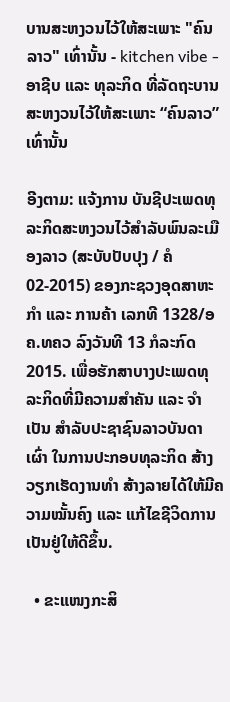ບານສະຫງວນໄວ້ໃຫ້ສະເພາະ "ຄົນລາວ" ເທົ່ານັ້ນ - kitchen vibe - ອາຊີບ ແລະ ທຸລະກິດ ທີ່ລັດຖະບານສະຫງວນໄວ້ໃຫ້ສະເພາະ “ຄົນລາວ” ເທົ່ານັ້ນ

ອີງຕາມ: ແຈ້ງການ ບັນຊີປະເພດທຸລະກິດສະຫງວນໄວ້ສຳລັບພົນລະເມືອງລາວ (ສະບັບປັບປຸງ / ຄໍ 02-2015) ຂອງກະຊວງອຸດສາຫະກຳ ແລະ ການຄ້າ ເລກທີ 1328/ອຄ.ທຄວ ລົງວັນທີ 13 ກໍລະກົດ 2015. ເພື່ອຮັກສາບາງປະເພດທຸລະກິດທີ່ມີຄວາມສຳຄັນ ແລະ ຈຳເປັນ ສຳລັບປະຊາຊົນລາວບັນດາເຜົ່າ ໃນການປະກອບທຸລະກິດ ສ້າງວຽກເຮັດງານທຳ ສ້າງລາຍໄດ້ໃຫ້ມີຄວາມໝັ້ນຄົງ ແລະ ແກ້ໄຂຊີວິດການເປັນຢູ່ໃຫ້ດີຂຶ້ນ.

  • ຂະແໜງກະສິ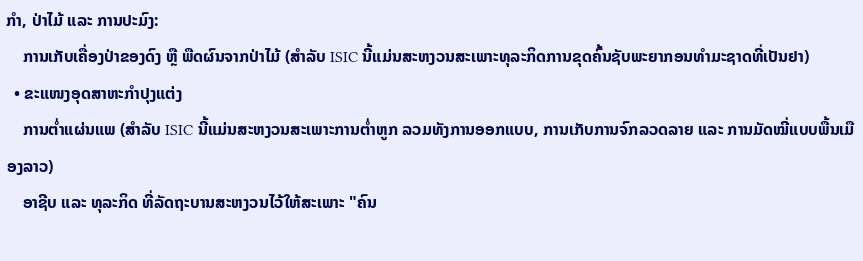ກຳ, ປ່າໄມ້ ແລະ ການປະມົງ:
    ການເກັບເຄື່ອງປ່າຂອງດົງ ຫຼື ພືດຜົນຈາກປ່າໄມ້ (ສຳລັບ ISIC ນີ້ແມ່ນສະຫງວນສະເພາະທຸລະກິດການຂຸດຄົ້ນຊັບພະຍາກອນທຳມະຊາດທີ່ເປັນຢາ)
  • ຂະແໜງອຸດສາຫະກຳປຸງແຕ່ງ
    ການຕໍ່າແຜ່ນແພ (ສຳລັບ ISIC ນີ້ແມ່ນສະຫງວນສະເພາະການຕໍ່າຫູກ ລວມທັງການອອກແບບ, ການເກັບການຈົກລວດລາຍ ແລະ ການມັດໝີ່ແບບພື້ນເມືອງລາວ)
    ອາຊີບ ແລະ ທຸລະກິດ ທີ່ລັດຖະບານສະຫງວນໄວ້ໃຫ້ສະເພາະ "ຄົນ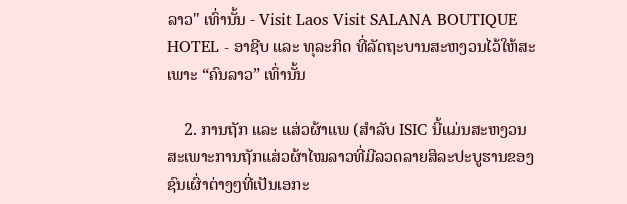ລາວ" ເທົ່ານັ້ນ - Visit Laos Visit SALANA BOUTIQUE HOTEL - ອາຊີບ ແລະ ທຸລະກິດ ທີ່ລັດຖະບານສະຫງວນໄວ້ໃຫ້ສະເພາະ “ຄົນລາວ” ເທົ່ານັ້ນ

    2. ການຖັກ ແລະ ແສ່ວຜ້າແພ (ສຳລັບ ISIC ນີ້ແມ່ນສະຫງວນສະເພາະການຖັກແສ່ວຜ້າໄໝລາວທີ່ມີລວດລາຍສິລະປະບູຮານຂອງຊົນເຜົ່າຕ່າງໆທີ່ເປັນເອກະ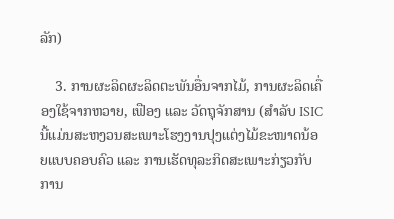ລັກ)

    3. ການຜະລິດຜະລິດຕະພັນອື່ນຈາກໄມ້, ການຜະລິດເຄື່ອງໃຊ້ຈາກຫວາຍ, ເຟືອງ ແລະ ວັດຖຸຈັກສານ (ສຳລັບ ISIC ນີ້ແມ່ນສະຫງວນສະເພາະໂຮງງານປຸງແຕ່ງໄມ້ຂະໜາດນ້ອຍແບບຄອບຄົວ ແລະ ການເຮັດທຸລະກິດສະເພາະກ່ຽວກັບການ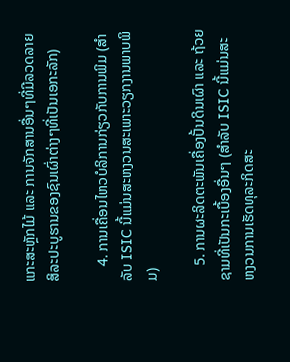ແກະສະຫຼັກໄມ້ ແລະ ການຈັກສານອື່ນໆທີ່ມີລວດລາຍສິລະປະບູຮານຂອງຊົນເຜົ່າຕ່າງໆທີ່ເປັນເອກະລັກ)

    4. ການເຄື່ອນໄຫວບໍລິການກ່ຽວກັບການພິມ (ສຳລັບ ISIC ນີ້ແມ່ນສະຫງວນສະເພາະວຽກງານພາບພິມ)

    5. ການຜະລິດຕະພັນເຄື່ອງປັ້ນດິນເຜົາ ແລະ ຖ້ວຍຊາມທີ່ເປັນກະເບື້ອງອື່ນໆ (ສຳລັບ ISIC ນີ້ແມ່ນສະຫງວນການເຮັດທຸລະກິດສະ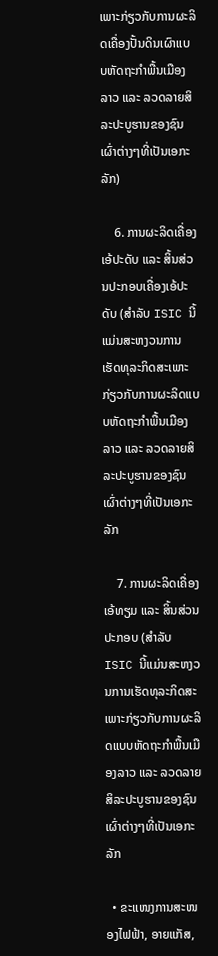ເພາະກ່ຽວກັບການຜະລິດເຄື່ອງປັ້ນດິນເຜົາແບບຫັດຖະກຳພື້ນເມືອງລາວ ແລະ ລວດລາຍສິລະປະບູຮານຂອງຊົນເຜົ່າຕ່າງໆທີ່ເປັນເອກະລັກ)

    6. ການຜະລິດເຄື່ອງເອ້ປະດັບ ແລະ ສິ້ນສ່ວນປະກອບເຄື່ອງເອ້ປະດັບ (ສຳລັບ ISIC ນີ້ແມ່ນສະຫງວນການເຮັດທຸລະກິດສະເພາະກ່ຽວກັບການຜະລິດແບບຫັດຖະກຳພື້ນເມືອງລາວ ແລະ ລວດລາຍສິລະປະບູຮານຂອງຊົນເຜົ່າຕ່າງໆທີ່ເປັນເອກະລັກ

    7. ການຜະລິດເຄື່ອງເອ້ທຽມ ແລະ ສິ້ນສ່ວນປະກອບ (ສຳລັບ ISIC ນີ້ແມ່ນສະຫງວນການເຮັດທຸລະກິດສະເພາະກ່ຽວກັບການຜະລິດແບບຫັດຖະກຳພື້ນເມືອງລາວ ແລະ ລວດລາຍສິລະປະບູຮານຂອງຊົນເຜົ່າຕ່າງໆທີ່ເປັນເອກະລັກ

  • ຂະແໜງການສະໜອງໄຟຟ້າ, ອາຍແກັສ,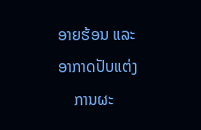ອາຍຮ້ອນ ແລະ ອາກາດປັບແຕ່ງ
    ການຜະ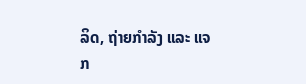ລິດ, ຖ່າຍກຳລັງ ແລະ ແຈກ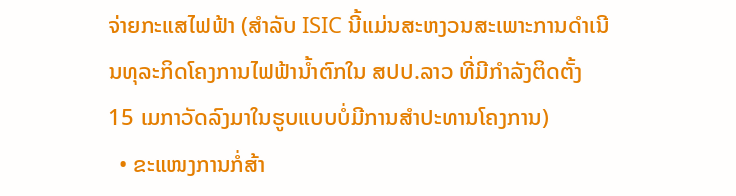ຈ່າຍກະແສໄຟຟ້າ (ສຳລັບ ISIC ນີ້ແມ່ນສະຫງວນສະເພາະການດຳເນີນທຸລະກິດໂຄງການໄຟຟ້ານໍ້າຕົກໃນ ສປປ.ລາວ ທີ່ມີກຳລັງຕິດຕັ້ງ 15 ເມກາວັດລົງມາໃນຮູບແບບບໍ່ມີການສຳປະທານໂຄງການ)
  • ຂະແໜງການກໍ່ສ້າ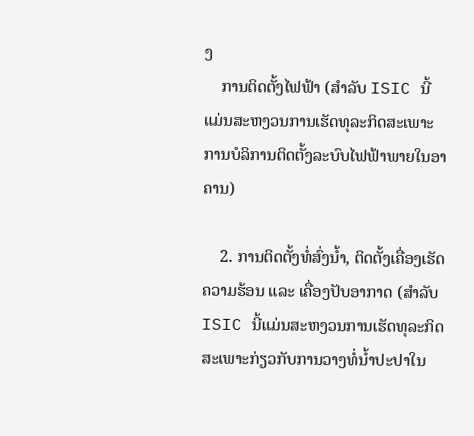ງ
    ການຕິດຕັ້ງໄຟຟ້າ (ສຳລັບ ISIC ນີ້ແມ່ນສະຫງວນການເຮັດທຸລະກິດສະເພາະການບໍລິການຕິດຕັ້ງລະບົບໄຟຟ້າພາຍໃນອາຄານ)

    2. ການຕິດຕັ້ງທໍ່ສົ່ງນໍ້າ, ຕິດຕັ້ງເຄື່ອງເຮັດຄວາມຮ້ອນ ແລະ ເຄື່ອງປັບອາກາດ (ສຳລັບ ISIC ນີ້ແມ່ນສະຫງວນການເຮັດທຸລະກິດສະເພາະກ່ຽວກັບການວາງທໍ່ນໍ້າປະປາໃນ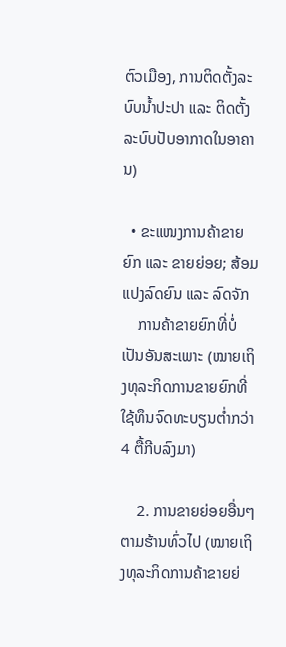ຕົວເມືອງ, ການຕິດຕັ້ງລະບົບນໍ້າປະປາ ແລະ ຕິດຕັ້ງລະບົບປັບອາກາດໃນອາຄານ)

  • ຂະແໜງການຄ້າຂາຍຍົກ ແລະ ຂາຍຍ່ອຍ; ສ້ອມແປງລົດຍົນ ແລະ ລົດຈັກ
    ການຄ້າຂາຍຍົກທີ່ບໍ່ເປັນອັນສະເພາະ (ໝາຍເຖິງທຸລະກິດການຂາຍຍົກທີ່ໃຊ້ທຶນຈົດທະບຽນຕໍ່າກວ່າ 4 ຕື້ກີບລົງມາ)

    2. ການຂາຍຍ່ອຍອື່ນໆຕາມຮ້ານທົ່ວໄປ (ໝາຍເຖິງທຸລະກິດການຄ້າຂາຍຍ່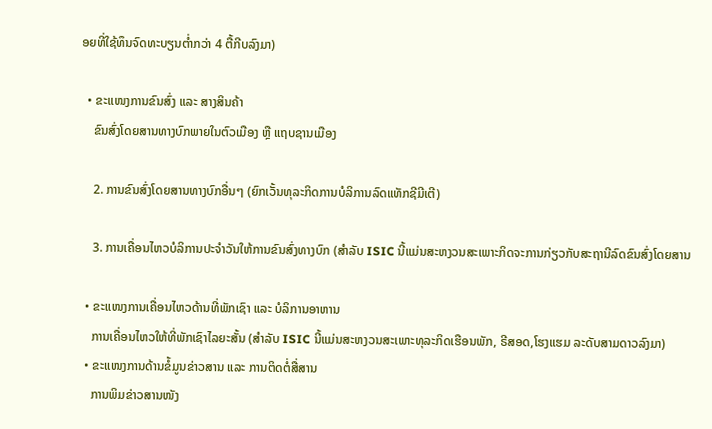ອຍທີ່ໃຊ້ທຶນຈົດທະບຽນຕໍ່າກວ່າ 4 ຕື້ກີບລົງມາ)

  • ຂະແໜງການຂົນສົ່ງ ແລະ ສາງສິນຄ້າ
    ຂົນສົ່ງໂດຍສານທາງບົກພາຍໃນຕົວເມືອງ ຫຼື ແຖບຊານເມືອງ

    2. ການຂົນສົ່ງໂດຍສານທາງບົກອື່ນໆ (ຍົກເວັ້ນທຸລະກິດການບໍລິການລົດແທັກຊີມີເຕີ)

    3. ການເຄື່ອນໄຫວບໍລິການປະຈຳວັນໃຫ້ການຂົນສົ່ງທາງບົກ (ສຳລັບ ISIC ນີ້ແມ່ນສະຫງວນສະເພາະກິດຈະການກ່ຽວກັບສະຖານີລົດຂົນສົ່ງໂດຍສານ

  • ຂະແໜງການເຄື່ອນໄຫວດ້ານທີ່ພັກເຊົາ ແລະ ບໍລິການອາຫານ
    ການເຄື່ອນໄຫວໃຫ້ທີ່ພັກເຊົາໄລຍະສັ້ນ (ສຳລັບ ISIC ນີ້ແມ່ນສະຫງວນສະເພາະທຸລະກິດເຮືອນພັກ, ຣີສອດ,ໂຮງແຮມ ລະດັບສາມດາວລົງມາ)
  • ຂະແໜງການດ້ານຂໍ້ມູນຂ່າວສານ ແລະ ການຕິດຕໍ່ສື່ສານ
    ການພິມຂ່າວສານໜັງ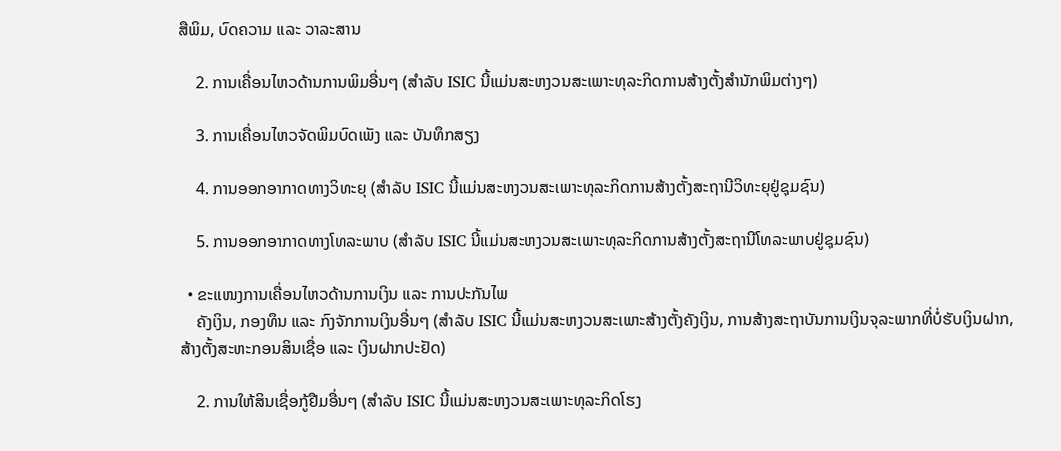ສືພິມ, ບົດຄວາມ ແລະ ວາລະສານ

    2. ການເຄື່ອນໄຫວດ້ານການພິມອື່ນໆ (ສຳລັບ ISIC ນີ້ແມ່ນສະຫງວນສະເພາະທຸລະກິດການສ້າງຕັ້ງສຳນັກພິມຕ່າງໆ)

    3. ການເຄື່ອນໄຫວຈັດພິມບົດເພັງ ແລະ ບັນທຶກສຽງ

    4. ການອອກອາກາດທາງວິທະຍຸ (ສຳລັບ ISIC ນີ້ແມ່ນສະຫງວນສະເພາະທຸລະກິດການສ້າງຕັ້ງສະຖານີວິທະຍຸຢູ່ຊຸມຊົນ)

    5. ການອອກອາກາດທາງໂທລະພາບ (ສຳລັບ ISIC ນີ້ແມ່ນສະຫງວນສະເພາະທຸລະກິດການສ້າງຕັ້ງສະຖານີໂທລະພາບຢູ່ຊຸມຊົນ)

  • ຂະແໜງການເຄື່ອນໄຫວດ້ານການເງິນ ແລະ ການປະກັນໄພ
    ຄັງເງິນ, ກອງທຶນ ແລະ ກົງຈັກການເງິນອື່ນໆ (ສຳລັບ ISIC ນີ້ແມ່ນສະຫງວນສະເພາະສ້າງຕັ້ງຄັງເງິນ, ການສ້າງສະຖາບັນການເງິນຈຸລະພາກທີ່ບໍ່ຮັບເງິນຝາກ, ສ້າງຕັ້ງສະຫະກອນສິນເຊື່ອ ແລະ ເງິນຝາກປະຢັດ)

    2. ການໃຫ້ສິນເຊື່ອກູ້ຢືມອື່ນໆ (ສຳລັບ ISIC ນີ້ແມ່ນສະຫງວນສະເພາະທຸລະກິດໂຮງ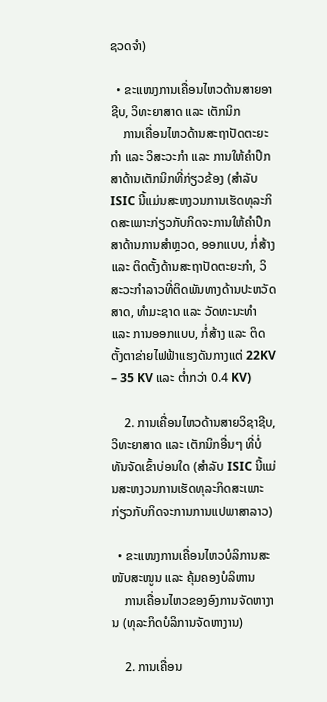ຊວດຈຳ)

  • ຂະແໜງການເຄື່ອນໄຫວດ້ານສາຍອາຊີບ, ວິທະຍາສາດ ແລະ ເຕັກນິກ
    ການເຄື່ອນໄຫວດ້ານສະຖາປັດຕະຍະກຳ ແລະ ວິສະວະກຳ ແລະ ການໃຫ້ຄຳປຶກສາດ້ານເຕັກນິກທີ່ກ່ຽວຂ້ອງ (ສຳລັບ ISIC ນີ້ແມ່ນສະຫງວນການເຮັດທຸລະກິດສະເພາະກ່ຽວກັບກິດຈະການໃຫ້ຄຳປຶກສາດ້ານການສຳຫຼວດ, ອອກແບບ, ກໍ່ສ້າງ ແລະ ຕິດຕັ້ງດ້ານສະຖາປັດຕະຍະກຳ, ວິສະວະກຳລາວທີ່ຕິດພັນທາງດ້ານປະຫວັດສາດ, ທຳມະຊາດ ແລະ ວັດທະນະທຳ ແລະ ການອອກແບບ, ກໍ່ສ້າງ ແລະ ຕິດຕັ້ງຕາຂ່າຍໄຟຟ້າແຮງດັນກາງແຕ່ 22KV – 35 KV ແລະ ຕໍ່າກວ່າ 0.4 KV)

    2. ການເຄື່ອນໄຫວດ້ານສາຍວິຊາຊີບ, ວິທະຍາສາດ ແລະ ເຕັກນິກອື່ນໆ ທີ່ບໍ່ທັນຈັດເຂົ້າບ່ອນໃດ (ສຳລັບ ISIC ນີ້ແມ່ນສະຫງວນການເຮັດທຸລະກິດສະເພາະກ່ຽວກັບກິດຈະການການແປພາສາລາວ)

  • ຂະແໜງການເຄື່ອນໄຫວບໍລິການສະໜັບສະໜູນ ແລະ ຄຸ້ມຄອງບໍລິຫານ
    ການເຄື່ອນໄຫວຂອງອົງການຈັດຫາງານ (ທຸລະກິດບໍລິການຈັດຫາງານ)

    2. ການເຄື່ອນ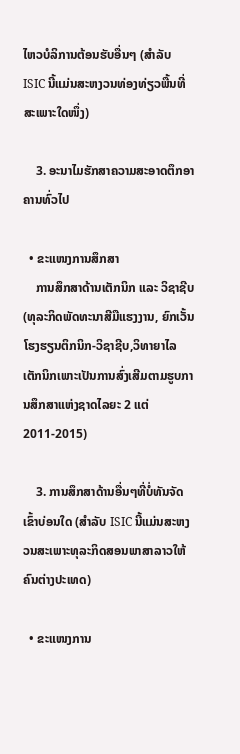ໄຫວບໍລິການຕ້ອນຮັບອື່ນໆ (ສຳລັບ ISIC ນີ້ແມ່ນສະຫງວນທ່ອງທ່ຽວພື້ນທີ່ສະເພາະໃດໜຶ່ງ)

    3. ອະນາໄມຮັກສາຄວາມສະອາດຕຶກອາຄານທົ່ວໄປ

  • ຂະແໜງການສຶກສາ
    ການສຶກສາດ້ານເຕັກນິກ ແລະ ວິຊາຊີບ (ທຸລະກິດພັດທະນາສີມືແຮງງານ, ຍົກເວັ້ນໂຮງຮຽນຕິກນິກ-ວິຊາຊີບ,ວິທາຍາໄລເຕັກນິກເພາະເປັນການສົ່ງເສີມຕາມຮູບການສຶກສາແຫ່ງຊາດໄລຍະ 2 ແຕ່ 2011-2015)

    3. ການສຶກສາດ້ານອື່ນໆທີ່ບໍ່ທັນຈັດເຂົ້າບ່ອນໃດ (ສຳລັບ ISIC ນີ້ແມ່ນສະຫງວນສະເພາະທຸລະກິດສອນພາສາລາວໃຫ້ຄົນຕ່າງປະເທດ)

  • ຂະແໜງການ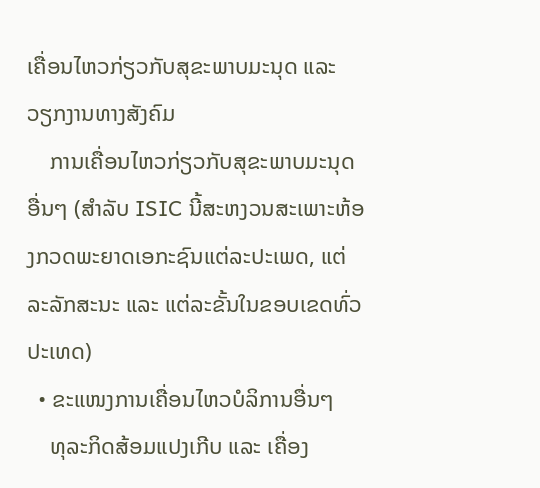ເຄື່ອນໄຫວກ່ຽວກັບສຸຂະພາບມະນຸດ ແລະ ວຽກງານທາງສັງຄົມ
    ການເຄື່ອນໄຫວກ່ຽວກັບສຸຂະພາບມະນຸດອື່ນໆ (ສຳລັບ ISIC ນີ້ສະຫງວນສະເພາະຫ້ອງກວດພະຍາດເອກະຊົນແຕ່ລະປະເພດ, ແຕ່ລະລັກສະນະ ແລະ ແຕ່ລະຂັ້ນໃນຂອບເຂດທົ່ວປະເທດ)
  • ຂະແໜງການເຄື່ອນໄຫວບໍລິການອື່ນໆ
    ທຸລະກິດສ້ອມແປງເກີບ ແລະ ເຄື່ອງ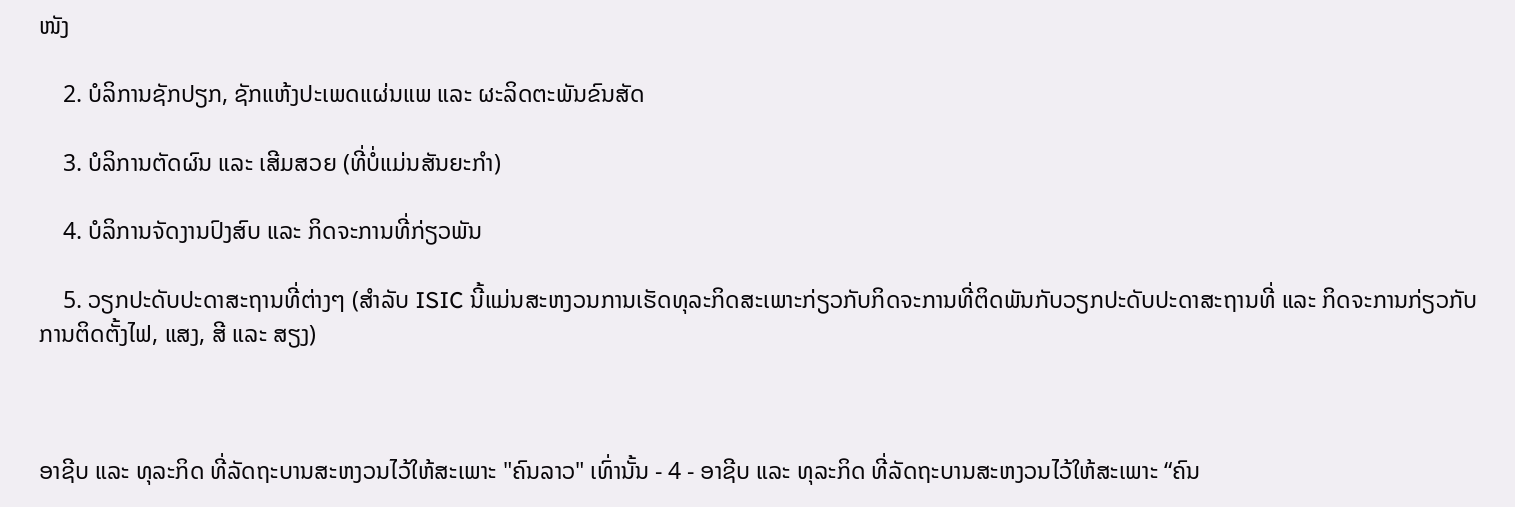ໜັງ

    2. ບໍລິການຊັກປຽກ, ຊັກແຫ້ງປະເພດແຜ່ນແພ ແລະ ຜະລິດຕະພັນຂົນສັດ

    3. ບໍລິການຕັດຜົນ ແລະ ເສີມສວຍ (ທີ່ບໍ່ແມ່ນສັນຍະກຳ)

    4. ບໍລິການຈັດງານປົງສົບ ແລະ ກິດຈະການທີ່ກ່ຽວພັນ

    5. ວຽກປະດັບປະດາສະຖານທີ່ຕ່າງໆ (ສຳລັບ ISIC ນີ້ແມ່ນສະຫງວນການເຮັດທຸລະກິດສະເພາະກ່ຽວກັບກິດຈະການທີ່ຕິດພັນກັບວຽກປະດັບປະດາສະຖານທີ່ ແລະ ກິດຈະການກ່ຽວກັບການຕິດຕັ້ງໄຟ, ແສງ, ສີ ແລະ ສຽງ)



ອາຊີບ ແລະ ທຸລະກິດ ທີ່ລັດຖະບານສະຫງວນໄວ້ໃຫ້ສະເພາະ "ຄົນລາວ" ເທົ່ານັ້ນ - 4 - ອາຊີບ ແລະ ທຸລະກິດ ທີ່ລັດຖະບານສະຫງວນໄວ້ໃຫ້ສະເພາະ “ຄົນ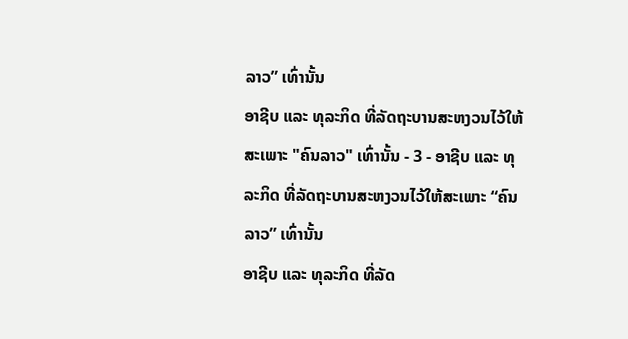ລາວ” ເທົ່ານັ້ນ
ອາຊີບ ແລະ ທຸລະກິດ ທີ່ລັດຖະບານສະຫງວນໄວ້ໃຫ້ສະເພາະ "ຄົນລາວ" ເທົ່ານັ້ນ - 3 - ອາຊີບ ແລະ ທຸລະກິດ ທີ່ລັດຖະບານສະຫງວນໄວ້ໃຫ້ສະເພາະ “ຄົນລາວ” ເທົ່ານັ້ນ
ອາຊີບ ແລະ ທຸລະກິດ ທີ່ລັດ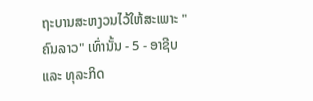ຖະບານສະຫງວນໄວ້ໃຫ້ສະເພາະ "ຄົນລາວ" ເທົ່ານັ້ນ - 5 - ອາຊີບ ແລະ ທຸລະກິດ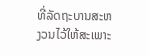ທີ່ລັດຖະບານສະຫງວນໄວ້ໃຫ້ສະເພາະ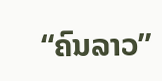“ຄົນລາວ”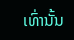ເທົ່ານັ້ນ